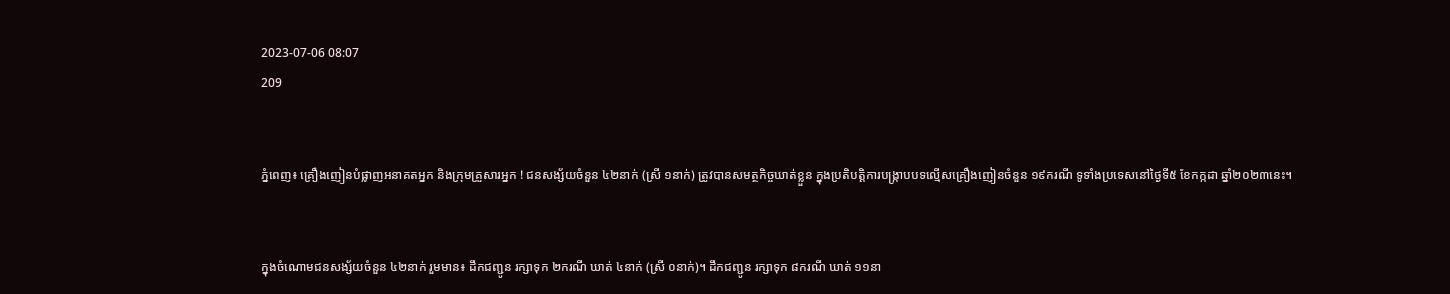2023-07-06 08:07
209


ភ្នំពេញ៖ គ្រឿងញៀនបំផ្លាញអនាគតអ្នក និងក្រុមគ្រួសារអ្នក ! ជនសង្ស័យចំនួន ៤២នាក់ (ស្រី ១នាក់) ត្រូវបានសមត្ថកិច្ចឃាត់ខ្លួន ក្នុងប្រតិបត្តិការបង្ក្រាបបទល្មើសគ្រឿងញៀនចំនួន ១៩ករណី ទូទាំងប្រទេសនៅថ្ងៃទី៥ ខែកក្កដា ឆ្នាំ២០២៣នេះ។


ក្នុងចំណោមជនសង្ស័យចំនួន ៤២នាក់ រួមមាន៖ ដឹកជញ្ជូន រក្សាទុក ២ករណី ឃាត់ ៤នាក់ (ស្រី ០នាក់)។ ដឹកជញ្ជូន រក្សាទុក ៨ករណី ឃាត់ ១១នា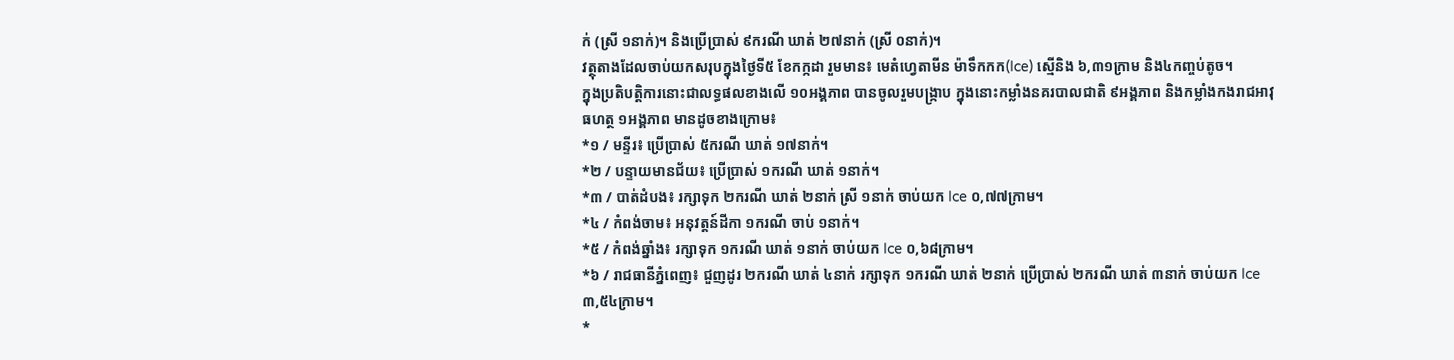ក់ (ស្រី ១នាក់)។ និងប្រើប្រាស់ ៩ករណី ឃាត់ ២៧នាក់ (ស្រី ០នាក់)។
វត្ថុតាងដែលចាប់យកសរុបក្នុងថ្ងៃទី៥ ខែកក្កដា រួមមាន៖ មេតំហ្វេតាមីន ម៉ាទឹកកក(Ice) ស្មេីនិង ៦,៣១ក្រាម និង៤កញ្ចប់តូច។
ក្នុងប្រតិបត្តិការនោះជាលទ្ធផលខាងលើ ១០អង្គភាព បានចូលរួមបង្ក្រាប ក្នុងនោះកម្លាំងនគរបាលជាតិ ៩អង្គភាព និងកម្លាំងកងរាជអាវុធហត្ថ ១អង្គភាព មានដូចខាងក្រោម៖
*១ / មន្ទីរ៖ ប្រើប្រាស់ ៥ករណី ឃាត់ ១៧នាក់។
*២ / បន្ទាយមានជ័យ៖ ប្រើប្រាស់ ១ករណី ឃាត់ ១នាក់។
*៣ / បាត់ដំបង៖ រក្សាទុក ២ករណី ឃាត់ ២នាក់ ស្រី ១នាក់ ចាប់យក Ice ០,៧៧ក្រាម។
*៤ / កំពង់ចាម៖ អនុវត្តន៍ដីកា ១ករណី ចាប់ ១នាក់។
*៥ / កំពង់ឆ្នាំង៖ រក្សាទុក ១ករណី ឃាត់ ១នាក់ ចាប់យក Ice ០,៦៨ក្រាម។
*៦ / រាជធានីភ្នំពេញ៖ ជួញដូរ ២ករណី ឃាត់ ៤នាក់ រក្សាទុក ១ករណី ឃាត់ ២នាក់ ប្រើប្រាស់ ២ករណី ឃាត់ ៣នាក់ ចាប់យក Ice ៣,៥៤ក្រាម។
*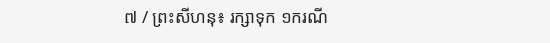៧ / ព្រះសីហនុ៖ រក្សាទុក ១ករណី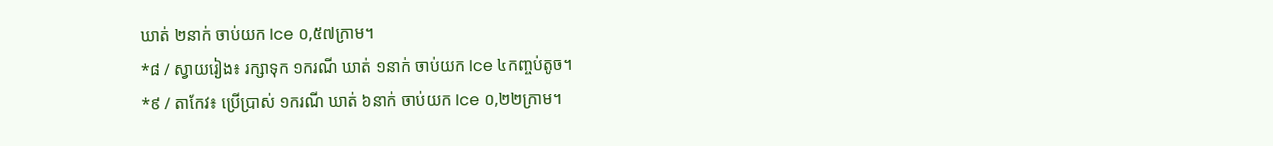ឃាត់ ២នាក់ ចាប់យក Ice ០,៥៧ក្រាម។
*៨ / ស្វាយរៀង៖ រក្សាទុក ១ករណី ឃាត់ ១នាក់ ចាប់យក Ice ៤កញ្ចប់តូច។
*៩ / តាកែវ៖ ប្រើប្រាស់ ១ករណី ឃាត់ ៦នាក់ ចាប់យក Ice ០,២២ក្រាម។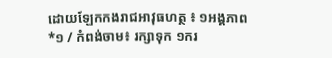ដោយឡែកកងរាជអាវុធហត្ថ ៖ ១អង្គភាព
*១ / កំពង់ចាម៖ រក្សាទុក ១ករ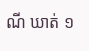ណី ឃាត់ ១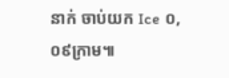នាក់ ចាប់យក Ice ០,០៩ក្រាម៕